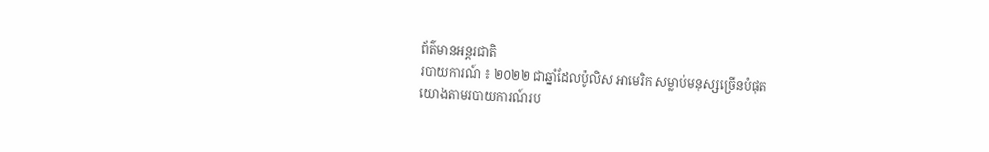ព័ត៌មានអន្ដរជាតិ
របាយការណ៍ ៖ ២០២២ ជាឆ្នាំដែលប៉ូលិស អាមេរិក សម្លាប់មនុស្សច្រើនបំផុត
យោងតាមរបាយការណ៍រប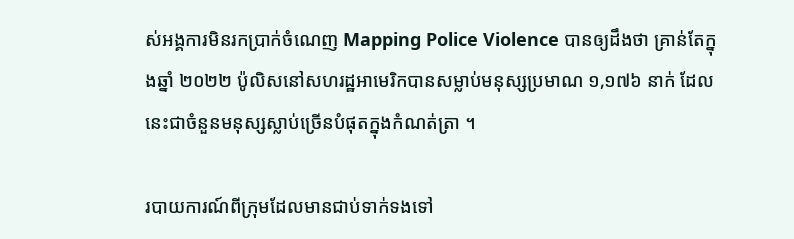ស់អង្គការមិនរកប្រាក់ចំណេញ Mapping Police Violence បានឲ្យដឹងថា គ្រាន់តែក្នុងឆ្នាំ ២០២២ ប៉ូលិសនៅសហរដ្ឋអាមេរិកបានសម្លាប់មនុស្សប្រមាណ ១,១៧៦ នាក់ ដែលនេះជាចំនួនមនុស្សស្លាប់ច្រើនបំផុតក្នុងកំណត់ត្រា ។

របាយការណ៍ពីក្រុមដែលមានជាប់ទាក់ទងទៅ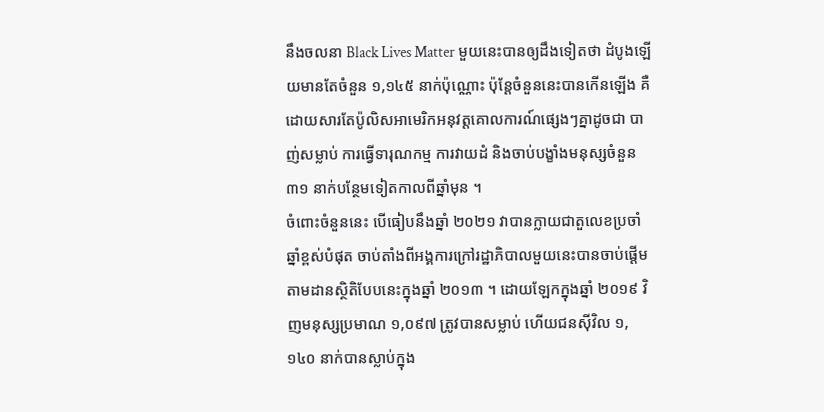នឹងចលនា Black Lives Matter មួយនេះបានឲ្យដឹងទៀតថា ដំបូងឡើយមានតែចំនួន ១,១៤៥ នាក់ប៉ុណ្ណោះ ប៉ុន្តែចំនួននេះបានកើនឡើង គឺដោយសារតែប៉ូលិសអាមេរិកអនុវត្តគោលការណ៍ផ្សេងៗគ្នាដូចជា បាញ់សម្លាប់ ការធ្វើទារុណកម្ម ការវាយដំ និងចាប់បង្ខាំងមនុស្សចំនួន ៣១ នាក់បន្ថែមទៀតកាលពីឆ្នាំមុន ។
ចំពោះចំនួននេះ បើធៀបនឹងឆ្នាំ ២០២១ វាបានក្លាយជាតួលេខប្រចាំឆ្នាំខ្ពស់បំផុត ចាប់តាំងពីអង្គការក្រៅរដ្ឋាភិបាលមួយនេះបានចាប់ផ្តើមតាមដានស្ថិតិបែបនេះក្នុងឆ្នាំ ២០១៣ ។ ដោយឡែកក្នុងឆ្នាំ ២០១៩ វិញមនុស្សប្រមាណ ១,០៩៧ ត្រូវបានសម្លាប់ ហើយជនស៊ីវិល ១,១៤០ នាក់បានស្លាប់ក្នុង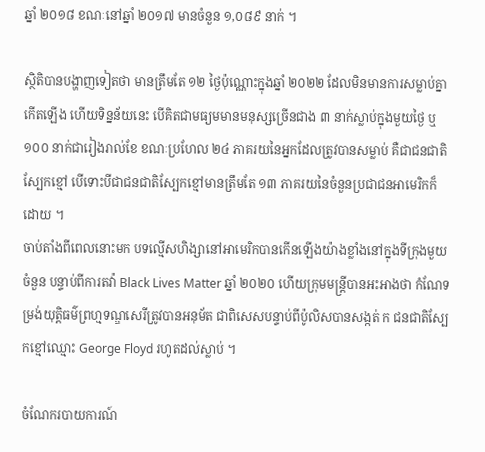ឆ្នាំ ២០១៨ ខណៈនៅឆ្នាំ ២០១៧ មានចំនួន ១,០៨៩ នាក់ ។

ស្ថិតិបានបង្ហាញទៀតថា មានត្រឹមតែ ១២ ថ្ងៃប៉ុណ្ណោះក្នុងឆ្នាំ ២០២២ ដែលមិនមានការសម្លាប់គ្នាកើតឡើង ហើយទិន្នន័យនេះ បើគិតជាមធ្យមមានមនុស្សច្រើនជាង ៣ នាក់ស្លាប់ក្នុងមួយថ្ងៃ ឬ ១០០ នាក់ជារៀងរាល់ខែ ខណៈប្រហែល ២៤ ភាគរយនៃអ្នកដែលត្រូវបានសម្លាប់ គឺជាជនជាតិស្បែកខ្មៅ បើទោះបីជាជនជាតិស្បែកខ្មៅមានត្រឹមតែ ១៣ ភាគរយនៃចំនួនប្រជាជនអាមេរិកក៏ដោយ ។
ចាប់តាំងពីពេលនោះមក បទល្មើសហិង្សានៅអាមេរិកបានកើនឡើងយ៉ាងខ្លាំងនៅក្នុងទីក្រុងមួយចំនួន បន្ទាប់ពីការតវ៉ា Black Lives Matter ឆ្នាំ ២០២០ ហើយក្រុមមន្រ្តីបានអះអាងថា កំណែទម្រង់យុត្តិធម៌ព្រហ្មទណ្ឌសេរីត្រូវបានអនុម័ត ជាពិសេសបន្ទាប់ពីប៉ូលិសបានសង្កត់ ក ជនជាតិស្បែកខ្មៅឈ្មោះ George Floyd រហូតដល់ស្លាប់ ។

ចំណែករបាយការណ៍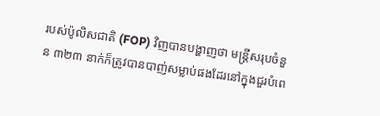របស់ប៉ូលិសជាតិ (FOP) វិញបានបង្ហាញថា មន្រ្តីសរុបចំនួន ៣២៣ នាក់ក៏ត្រូវបានបាញ់សម្លាប់ផងដែរនៅក្នុងជួរបំពេ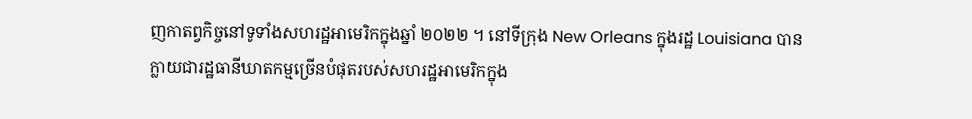ញកាតព្វកិច្ចនៅទូទាំងសហរដ្ឋអាមេរិកក្នុងឆ្នាំ ២០២២ ។ នៅទីក្រុង New Orleans ក្នុងរដ្ឋ Louisiana បានក្លាយជារដ្ឋធានីឃាតកម្មច្រើនបំផុតរបស់សហរដ្ឋអាមេរិកក្នុង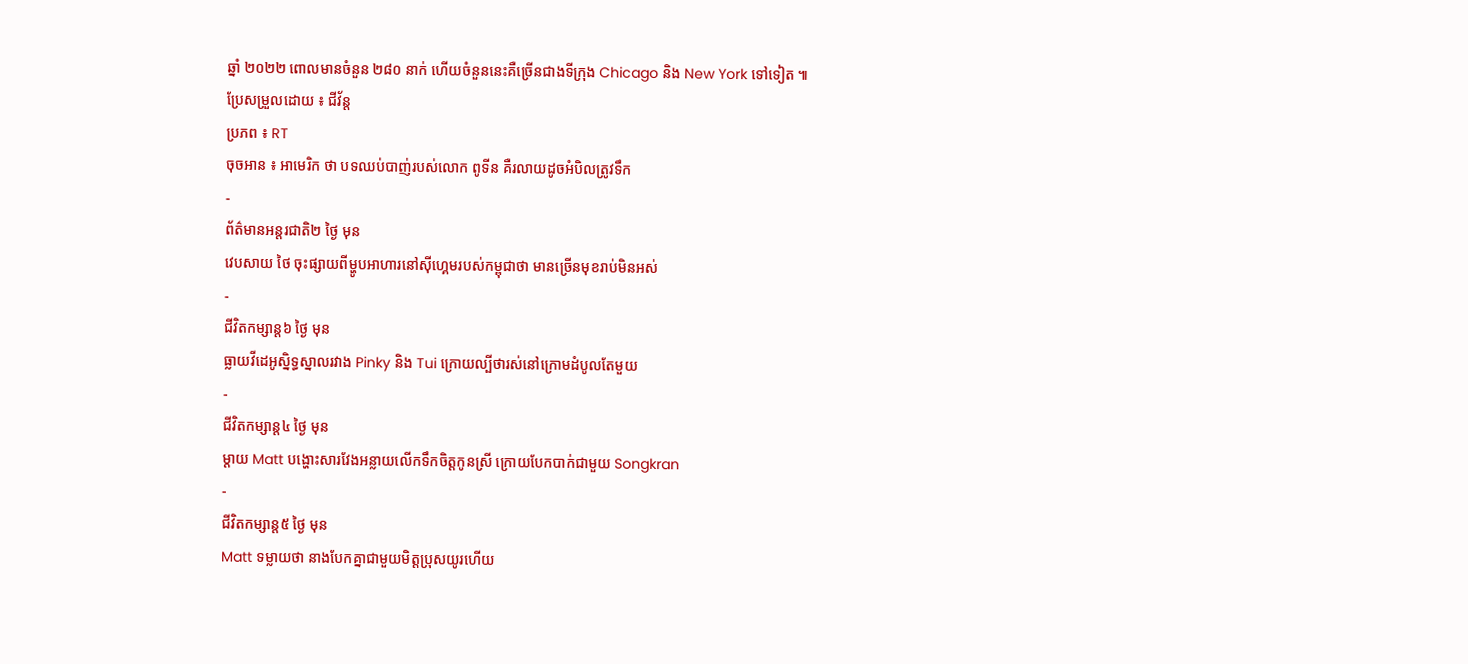ឆ្នាំ ២០២២ ពោលមានចំនួន ២៨០ នាក់ ហើយចំនួននេះគឺច្រើនជាងទីក្រុង Chicago និង New York ទៅទៀត ៕
ប្រែសម្រួលដោយ ៖ ជីវ័ន្ត
ប្រភព ៖ RT
ចុចអាន ៖ អាមេរិក ថា បទឈប់បាញ់របស់លោក ពូទីន គឺរលាយដូចអំបិលត្រូវទឹក
-
ព័ត៌មានអន្ដរជាតិ២ ថ្ងៃ មុន
វេបសាយ ថៃ ចុះផ្សាយពីម្ហូបអាហារនៅស៊ីហ្គេមរបស់កម្ពុជាថា មានច្រើនមុខរាប់មិនអស់
-
ជីវិតកម្សាន្ដ៦ ថ្ងៃ មុន
ធ្លាយវីដេអូស្និទ្ធស្នាលរវាង Pinky និង Tui ក្រោយល្បីថារស់នៅក្រោមដំបូលតែមួយ
-
ជីវិតកម្សាន្ដ៤ ថ្ងៃ មុន
ម្ដាយ Matt បង្ហោះសារវែងអន្លាយលើកទឹកចិត្តកូនស្រី ក្រោយបែកបាក់ជាមួយ Songkran
-
ជីវិតកម្សាន្ដ៥ ថ្ងៃ មុន
Matt ទម្លាយថា នាងបែកគ្នាជាមួយមិត្តប្រុសយូរហើយ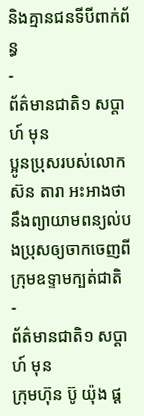និងគ្មានជនទីបីពាក់ព័ន្ធ
-
ព័ត៌មានជាតិ១ សប្តាហ៍ មុន
ប្អូនប្រុសរបស់លោក ស៊ន តារា អះអាងថា នឹងព្យាយាមពន្យល់បងប្រុសឲ្យចាកចេញពីក្រុមឧទ្ទាមក្បត់ជាតិ
-
ព័ត៌មានជាតិ១ សប្តាហ៍ មុន
ក្រុមហ៊ុន ប៊ូ យ៉ុង ផ្ដ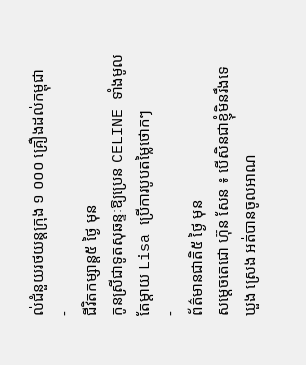ល់ជំនួយរថយន្តក្រុង ១ ០០០ គ្រឿងដល់កម្ពុជា
-
ជីវិតកម្សាន្ដ៥ ថ្ងៃ មុន
កូនស្រីជាទូតសុឆន្ទៈឱ្យប្រេន CELINE ទាំងមូល តែម្ដាយ Lisa ប្រើការបូបតម្លៃថោកៗ
-
ព័ត៌មានជាតិ៥ ថ្ងៃ មុន
សម្ដេចតេជោ ហ៊ុន សែន ៖ បើសិនជាខ្ញុំមិនរឹងទេ ឃួង ស្រេង អត់បានចូលអាណ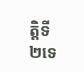ត្តិទី ២ទេ